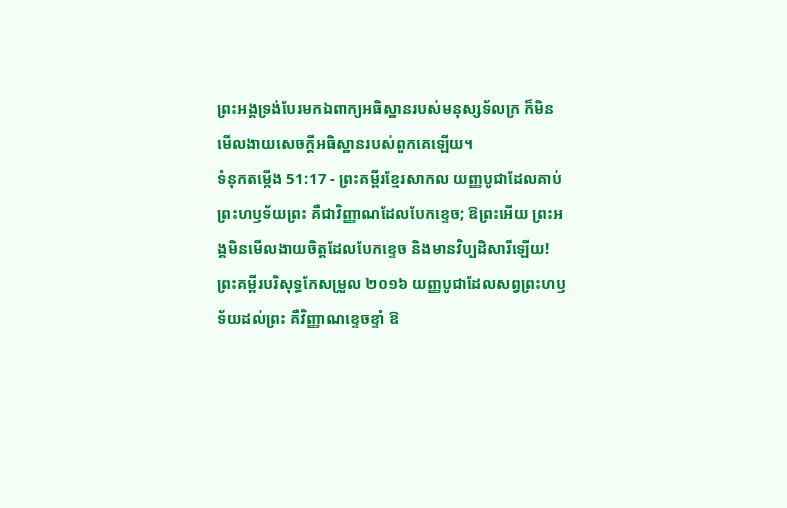ព្រះអង្គទ្រង់បែរមកឯពាក្យអធិស្ឋានរបស់មនុស្សទ័លក្រ ក៏មិនមើលងាយសេចក្ដីអធិស្ឋានរបស់ពួកគេឡើយ។
ទំនុកតម្កើង 51:17 - ព្រះគម្ពីរខ្មែរសាកល យញ្ញបូជាដែលគាប់ព្រះហឫទ័យព្រះ គឺជាវិញ្ញាណដែលបែកខ្ទេច; ឱព្រះអើយ ព្រះអង្គមិនមើលងាយចិត្តដែលបែកខ្ទេច និងមានវិប្បដិសារីឡើយ! ព្រះគម្ពីរបរិសុទ្ធកែសម្រួល ២០១៦ យញ្ញបូជាដែលសព្វព្រះហឫទ័យដល់ព្រះ គឺវិញ្ញាណខ្ទេចខ្ទាំ ឱ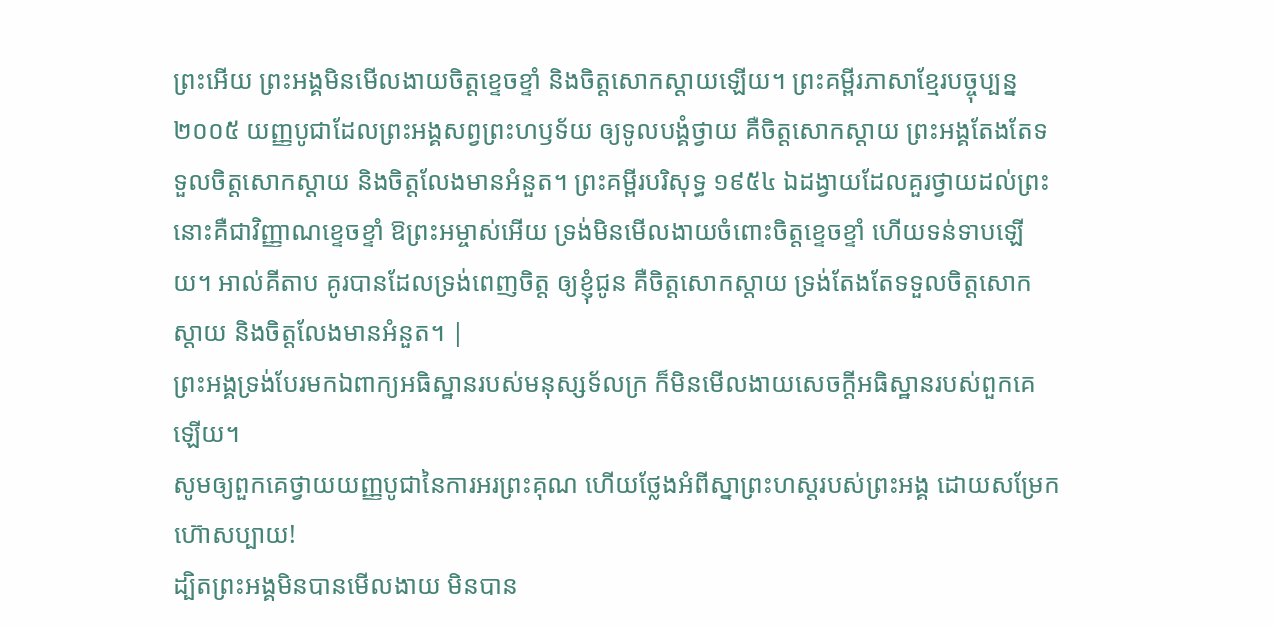ព្រះអើយ ព្រះអង្គមិនមើលងាយចិត្តខ្ទេចខ្ទាំ និងចិត្តសោកស្ដាយឡើយ។ ព្រះគម្ពីរភាសាខ្មែរបច្ចុប្បន្ន ២០០៥ យញ្ញបូជាដែលព្រះអង្គសព្វព្រះហឫទ័យ ឲ្យទូលបង្គំថ្វាយ គឺចិត្តសោកស្ដាយ ព្រះអង្គតែងតែទទួលចិត្តសោកស្ដាយ និងចិត្តលែងមានអំនួត។ ព្រះគម្ពីរបរិសុទ្ធ ១៩៥៤ ឯដង្វាយដែលគួរថ្វាយដល់ព្រះ នោះគឺជាវិញ្ញាណខ្ទេចខ្ទាំ ឱព្រះអម្ចាស់អើយ ទ្រង់មិនមើលងាយចំពោះចិត្តខ្ទេចខ្ទាំ ហើយទន់ទាបឡើយ។ អាល់គីតាប គូរបានដែលទ្រង់ពេញចិត្ត ឲ្យខ្ញុំជូន គឺចិត្តសោកស្តាយ ទ្រង់តែងតែទទួលចិត្តសោកស្តាយ និងចិត្តលែងមានអំនួត។ |
ព្រះអង្គទ្រង់បែរមកឯពាក្យអធិស្ឋានរបស់មនុស្សទ័លក្រ ក៏មិនមើលងាយសេចក្ដីអធិស្ឋានរបស់ពួកគេឡើយ។
សូមឲ្យពួកគេថ្វាយយញ្ញបូជានៃការអរព្រះគុណ ហើយថ្លែងអំពីស្នាព្រះហស្តរបស់ព្រះអង្គ ដោយសម្រែកហ៊ោសប្បាយ!
ដ្បិតព្រះអង្គមិនបានមើលងាយ មិនបាន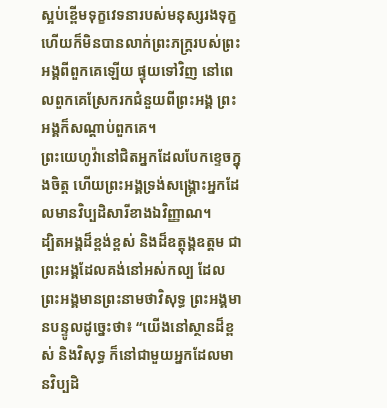ស្អប់ខ្ពើមទុក្ខវេទនារបស់មនុស្សរងទុក្ខ ហើយក៏មិនបានលាក់ព្រះភក្ត្ររបស់ព្រះអង្គពីពួកគេឡើយ ផ្ទុយទៅវិញ នៅពេលពួកគេស្រែករកជំនួយពីព្រះអង្គ ព្រះអង្គក៏សណ្ដាប់ពួកគេ។
ព្រះយេហូវ៉ានៅជិតអ្នកដែលបែកខ្ទេចក្នុងចិត្ត ហើយព្រះអង្គទ្រង់សង្គ្រោះអ្នកដែលមានវិប្បដិសារីខាងឯវិញ្ញាណ។
ដ្បិតអង្គដ៏ខ្ពង់ខ្ពស់ និងដ៏ឧត្ដុង្គឧត្ដម ជាព្រះអង្គដែលគង់នៅអស់កល្ប ដែលព្រះអង្គមានព្រះនាមថាវិសុទ្ធ ព្រះអង្គមានបន្ទូលដូច្នេះថា៖ “យើងនៅស្ថានដ៏ខ្ពស់ និងវិសុទ្ធ ក៏នៅជាមួយអ្នកដែលមានវិប្បដិ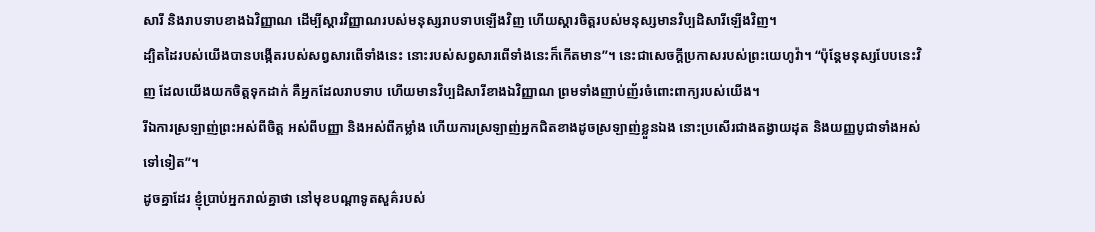សារី និងរាបទាបខាងឯវិញ្ញាណ ដើម្បីស្ដារវិញ្ញាណរបស់មនុស្សរាបទាបឡើងវិញ ហើយស្ដារចិត្តរបស់មនុស្សមានវិប្បដិសារីឡើងវិញ។
ដ្បិតដៃរបស់យើងបានបង្កើតរបស់សព្វសារពើទាំងនេះ នោះរបស់សព្វសារពើទាំងនេះក៏កើតមាន”។ នេះជាសេចក្ដីប្រកាសរបស់ព្រះយេហូវ៉ា។ “ប៉ុន្តែមនុស្សបែបនេះវិញ ដែលយើងយកចិត្តទុកដាក់ គឺអ្នកដែលរាបទាប ហើយមានវិប្បដិសារីខាងឯវិញ្ញាណ ព្រមទាំងញាប់ញ័រចំពោះពាក្យរបស់យើង។
រីឯការស្រឡាញ់ព្រះអស់ពីចិត្ត អស់ពីបញ្ញា និងអស់ពីកម្លាំង ហើយការស្រឡាញ់អ្នកជិតខាងដូចស្រឡាញ់ខ្លួនឯង នោះប្រសើរជាងតង្វាយដុត និងយញ្ញបូជាទាំងអស់ទៅទៀត”។
ដូចគ្នាដែរ ខ្ញុំប្រាប់អ្នករាល់គ្នាថា នៅមុខបណ្ដាទូតសួគ៌របស់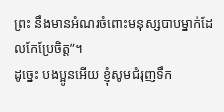ព្រះ នឹងមានអំណរចំពោះមនុស្សបាបម្នាក់ដែលកែប្រែចិត្ត”។
ដូច្នេះ បងប្អូនអើយ ខ្ញុំសូមជំរុញទឹក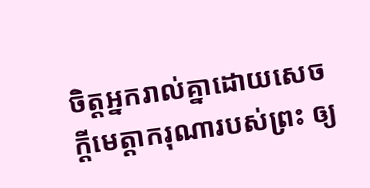ចិត្តអ្នករាល់គ្នាដោយសេចក្ដីមេត្តាករុណារបស់ព្រះ ឲ្យ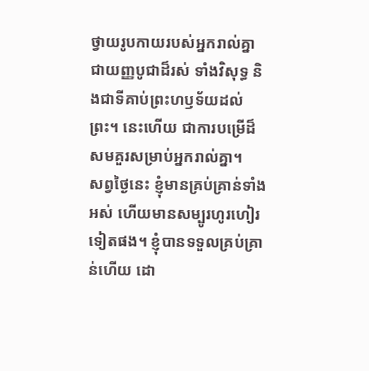ថ្វាយរូបកាយរបស់អ្នករាល់គ្នាជាយញ្ញបូជាដ៏រស់ ទាំងវិសុទ្ធ និងជាទីគាប់ព្រះហឫទ័យដល់ព្រះ។ នេះហើយ ជាការបម្រើដ៏សមគួរសម្រាប់អ្នករាល់គ្នា។
សព្វថ្ងៃនេះ ខ្ញុំមានគ្រប់គ្រាន់ទាំងអស់ ហើយមានសម្បូរហូរហៀរទៀតផង។ ខ្ញុំបានទទួលគ្រប់គ្រាន់ហើយ ដោ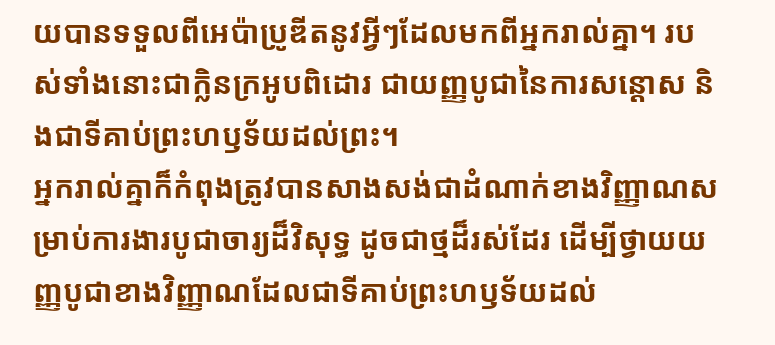យបានទទួលពីអេប៉ាប្រូឌីតនូវអ្វីៗដែលមកពីអ្នករាល់គ្នា។ របស់ទាំងនោះជាក្លិនក្រអូបពិដោរ ជាយញ្ញបូជានៃការសន្ដោស និងជាទីគាប់ព្រះហឫទ័យដល់ព្រះ។
អ្នករាល់គ្នាក៏កំពុងត្រូវបានសាងសង់ជាដំណាក់ខាងវិញ្ញាណសម្រាប់ការងារបូជាចារ្យដ៏វិសុទ្ធ ដូចជាថ្មដ៏រស់ដែរ ដើម្បីថ្វាយយញ្ញបូជាខាងវិញ្ញាណដែលជាទីគាប់ព្រះហឫទ័យដល់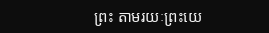ព្រះ តាមរយៈព្រះយេ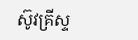ស៊ូវគ្រីស្ទ